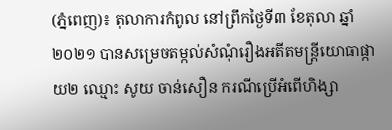(ភ្នំពេញ)៖ តុលាការកំពូល នៅព្រឹកថ្ងៃទី៣ ខែតុលា ឆ្នាំ២០២១ បានសម្រេចតម្កល់សំណុំរឿងអតីតមន្រ្តីយោធាផ្កាយ២ ឈ្មោះ សូយ ចាន់សឿន ករណីប្រើអំពើហិង្សា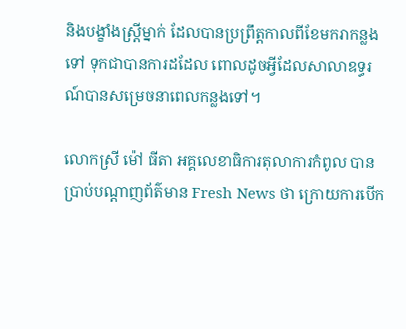និងបង្ខាំងស្រ្តីម្នាក់ ដែលបានប្រព្រឹត្តកាលពីខែមករាកន្លងទៅ ទុកជាបានការដដែល ពោលដូចអ្វីដែលសាលាឧទ្ធរណ៍បានសម្រេចនាពេលកន្លងទៅ។

លោកស្រី ម៉ៅ ធីតា អគ្គលេខាធិការតុលាការកំពូល បានប្រាប់បណ្តាញព័ត៌មាន Fresh News ថា ក្រោយការបើក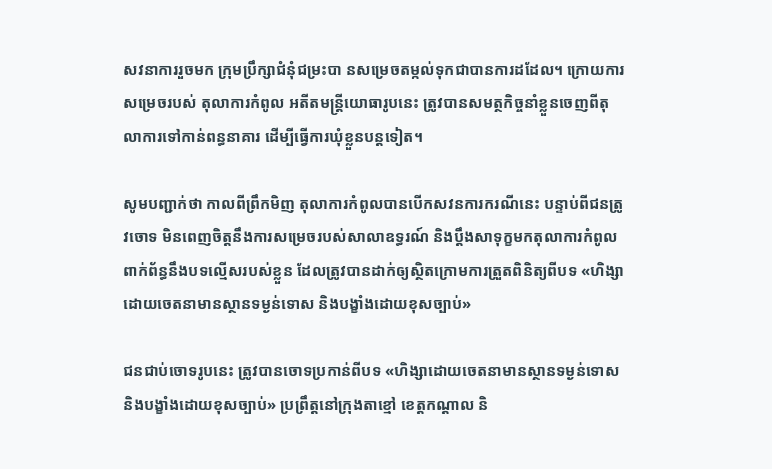សវនាការរួចមក ក្រុមប្រឹក្សាជំនុំជម្រះបា នសម្រេចតម្កល់ទុកជាបានការដដែល។ ក្រោយការសម្រេចរបស់ តុលាការកំពូល អតីតមន្រ្តីយោធារូបនេះ ត្រូវបានសមត្ថកិច្ចនាំខ្លួនចេញពីតុលាការទៅកាន់ពន្ធនាគារ ដើម្បីធ្វើការឃុំខ្លួនបន្តទៀត។

សូមបញ្ជាក់ថា កាលពីព្រឹកមិញ តុលាការកំពូលបានបើកសវនការករណីនេះ បន្ទាប់ពីជនត្រូវចោទ មិនពេញចិត្តនឹងការសម្រេចរបស់សាលាឧទ្ធរណ៍ និងប្តឹងសាទុក្ខមកតុលាការកំពូល ពាក់ព័ន្ធនឹងបទល្មើសរបស់ខ្លួន ដែលត្រូវបានដាក់ឲ្យស្ថិតក្រោមការត្រួតពិនិត្យពីបទ «ហិង្សាដោយចេតនាមានស្ថានទម្ងន់ទោស និងបង្ខាំងដោយខុសច្បាប់»

ជនជាប់ចោទរូបនេះ ត្រូវបានចោទប្រកាន់ពីបទ «ហិង្សាដោយចេតនាមានស្ថានទម្ងន់ទោស និងបង្ខាំងដោយខុសច្បាប់» ប្រព្រឹត្តនៅក្រុងតាខ្មៅ ខេត្តកណ្តាល និ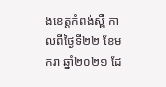ងខេត្តកំពង់ស្ពឺ កាលពីថ្ងៃទី២២ ខែមករា ឆ្នាំ២០២១ ដែ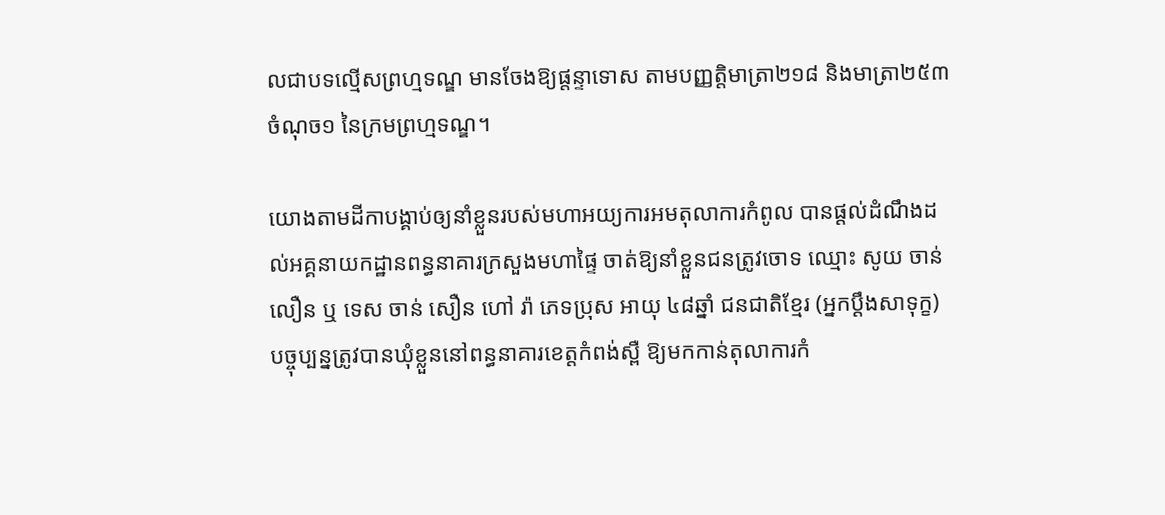លជាបទល្មើសព្រហ្មទណ្ឌ មានចែងឱ្យផ្តន្ទាទោស តាមបញ្ញត្តិមាត្រា២១៨ និងមាត្រា២៥៣ ចំណុច១ នៃក្រមព្រហ្មទណ្ឌ។

យោងតាមដីកាបង្គាប់ឲ្យនាំខ្លួនរបស់មហាអយ្យការអមតុលាការកំពូល បានផ្តល់ដំណឹងដល់អគ្គនាយកដ្ឋានពន្ធនាគារក្រសួងមហាផ្ទៃ ចាត់ឱ្យនាំខ្លួនជនត្រូវចោទ ឈ្មោះ សូយ ចាន់លឿន ឬ ទេស ចាន់ សឿន ហៅ រ៉ា ភេទប្រុស អាយុ ៤៨ឆ្នាំ ជនជាតិខ្មែរ (អ្នកប្តឹងសាទុក្ខ) បច្ចុប្បន្នត្រូវបានឃុំខ្លួននៅពន្ធនាគារខេត្តកំពង់ស្ពឺ ឱ្យមកកាន់តុលាការកំ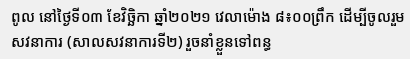ពូល នៅថ្ងៃទី០៣ ខែវិច្ឆិកា ឆ្នាំ២០២១ វេលាម៉ោង ៨៖០០ព្រឹក ដើម្បីចូលរួមសវនាការ (សាលសវនាការទី២) រួចនាំខ្លួនទៅពន្ធ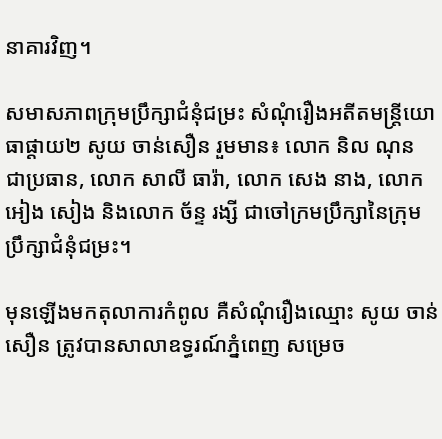នាគារវិញ។

សមាសភាពក្រុមប្រឹក្សាជំនុំជម្រះ សំណុំរឿងអតីតមន្ត្រីយោធាផ្តាយ២ សូយ ចាន់សឿន រួមមាន៖ លោក និល ណុន ជាប្រធាន, លោក សាលី ធារ៉ា, លោក សេង នាង, លោក អៀង សៀង និងលោក ច័ន្ទ រង្សី ជាចៅក្រមប្រឹក្សានៃក្រុមប្រឹក្សាជំនុំជម្រះ។

មុនឡើងមកតុលាការកំពូល គឺសំណុំរឿងឈ្មោះ សូយ ចាន់សឿន ត្រូវបានសាលាឧទ្ធរណ៍ភ្នំពេញ សម្រេច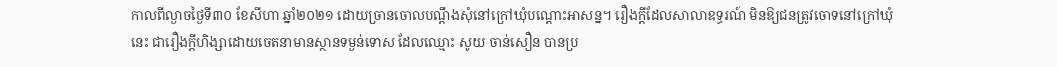កាលពីល្ងាចថ្ងៃទី៣០ ខែសីហា ឆ្នាំ២០២១ ដោយច្រានចោលបណ្ដឹងសុំនៅក្រៅឃុំបណ្ដោះអាសន្ន។ រឿងក្ដីដែលសាលាឧទ្ធរណ៍ មិនឱ្យជនត្រូវចោទនៅក្រៅឃុំនេះ ជារឿងក្ដីហិង្សាដោយចេតនាមានស្ថានទម្ងន់ទោស ដែលឈ្មោះ សូយ ចាន់សឿន បានប្រ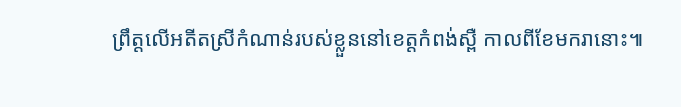ព្រឹត្តលើអតីតស្រីកំណាន់របស់ខ្លួននៅខេត្តកំពង់ស្ពឺ កាលពីខែមករានោះ៕